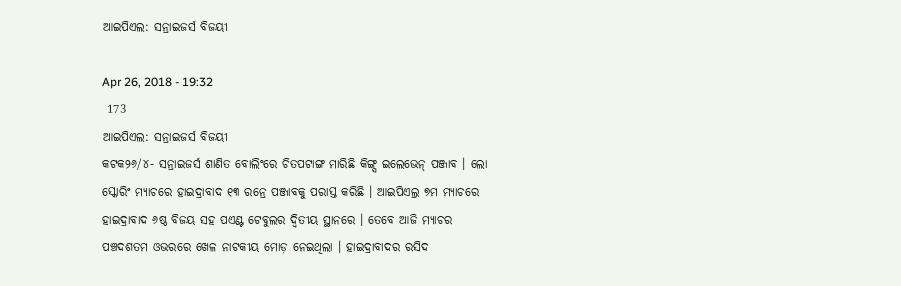ଆଇପିଏଲ: ସନ୍ରାଇଜର୍ସ ବିଜୟୀ

Apr 26, 2018 - 19:32
 173
ଆଇପିଏଲ: ସନ୍ରାଇଜର୍ସ ବିଜୟୀ
କଟକ୨୬/୪- ସନ୍ରାଇଜର୍ସ ଶାଣିତ ବୋଲିଂରେ ଚିତପଟାଙ୍ଗ ମାରିଛି କିଙ୍ଗ୍ସ ଇଲେଭେନ୍ ପଞ୍ଜାବ । ଲୋ ସ୍କୋରିଂ ମ୍ୟାଚରେ ହାଇଦ୍ରାବାଦ ୧୩ ରନ୍ରେ ପଞ୍ଜାବକୁ ପରାସ୍ତ କରିଛି । ଆଇପିଏଲ୍ର ୭ମ ମ୍ୟାଚରେ ହାଇଦ୍ରାବାଦ ୬ଷ୍ଠ ବିଜୟ ସହ ପଏଣ୍ଟ ଟେବୁଲର ଦ୍ୱିତୀୟ ସ୍ଥାନରେ । ତେବେ ଆଜି ମ୍ୟାଚର ପଞ୍ଚଦଶତମ ଓଭରରେ ଖେଳ ନାଟକୀୟ ମୋଡ଼ ନେଇଥିଲା । ହାଇଦ୍ରାବାଦର ରସିଦ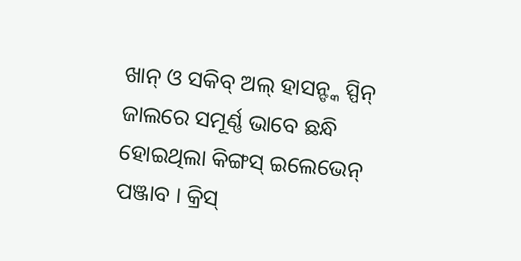ଖାନ୍ ଓ ସକିବ୍ ଅଲ୍ ହାସନ୍ଙ୍କ ସ୍ପିନ୍ ଜାଲରେ ସମୂର୍ଣ୍ଣ ଭାବେ ଛନ୍ଧି ହୋଇଥିଲା କିଙ୍ଗସ୍ ଇଲେଭେନ୍ ପଞ୍ଜାବ । କ୍ରିସ୍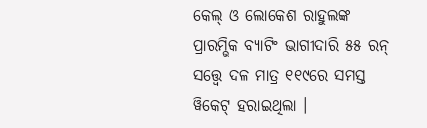କେଲ୍ ଓ ଲୋକେଶ ରାହୁଲଙ୍କ ପ୍ରାରମ୍ଭିକ ବ୍ୟାଟିଂ ଭାଗୀଦାରି ୫୫ ରନ୍ ସତ୍ତ୍ୱେ ଦଳ ମାତ୍ର ୧୧୯ରେ ସମସ୍ତ ୱିକେଟ୍ ହରାଇଥିଲା ।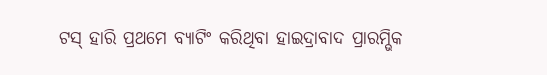ଟସ୍ ହାରି ପ୍ରଥମେ ବ୍ୟାଟିଂ କରିଥିବା ହାଇଦ୍ରାବାଦ ପ୍ରାରମ୍ଭିକ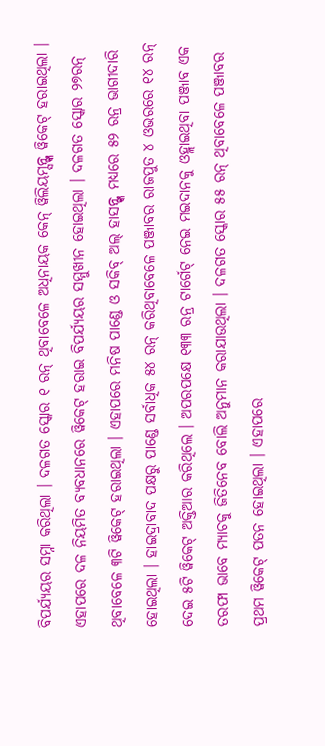ବିପର୍ଯ୍ୟୟର ସମ୍ନା କରିଥିଲା । ଦଳଗତ ସ୍କୋର ୧ ରନ୍ ଥିବାବେଳେ ଅଧିନାୟକ କେନ୍ ୱିଲିୟମ୍ସନ୍ଙ୍କ ୱିକେଟ୍ ହରାଇଥିଲା । ଏହାପରେ ଦଳ ନିୟମିତ ବ୍ୟବଧାନରେ ୱିକେଟ୍ ହରାଇ ବିପର୍ଯ୍ୟୟର ସମ୍ମୁଖୀନ ହୋଇଥିଲା । ଦଳଗତ ସ୍କୋର ୨୭ରନ୍ ଥିବାବେଳେ ୩ଟି ୱିକେଟ୍ ହରାଇଥିଲା । ଏହାପରେ ମନିଷ ପାଣ୍ଡେ ଓ ସକିବ୍ ଅଲ୍ ହାସନ୍ଙ୍କ ମଧ୍ୟରେ ୫୨ ରନ୍ର ଭାଗୀଦାରି ହୋଇଥିଲା । ହାଇଦ୍ରାବାଦ ପକ୍ଷରୁ ପାଣ୍ଡେ ସର୍ବାଧିକ ୫୪ ରନ୍ କରିଥିବାବେଳେ ପଞ୍ଜାବର ରାଜପୁତ ୪ ଓଭରରେ ୧୪ ରନ୍ ଦେଇ ୫ଟି ୱିକେଟ୍ ଅକ୍ତିଆର କରିଥିଲେ । ଅପରପକ୍ଷେ ୧୩୩ ରନ୍ର ଟାର୍ଗେଟ୍ ନେଇ ମଇଦାନକୁ ଓହ୍ଲାଇଥିବା ପଞ୍ଜାବ ଏକ ତରଫା ଭାବେ ମ୍ୟାଚକୁ ଜିତିନେବ ବୋଲି ଅନୁମାନ କରାଯାଉଥିଲା । ଦଳଗତ ସ୍କୋର ୫୫ ରନ୍ ଥିବାବେଳେ ପଞ୍ଜାବର ପ୍ରଥମ ୱିକେଟ୍ ପତନ ହୋଇଥିଲା । ଏହାପରେ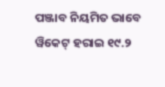ପଞ୍ଜାବ ନିୟମିତ ଭାବେ ୱିକେଟ୍ ହରାଇ ୧୯.୨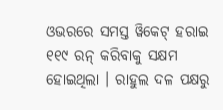ଓଭରରେ ସମସ୍ତ ୱିକେଟ୍ ହରାଇ ୧୧୯ ରନ୍ କରିବାକୁ ସକ୍ଷମ ହୋଇଥିଲା । ରାହୁଲ ଦଳ ପକ୍ଷରୁ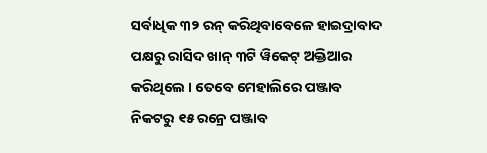ସର୍ବାଧିକ ୩୨ ରନ୍ କରିଥିବାବେଳେ ହାଇଦ୍ରାବାଦ ପକ୍ଷରୁ ରାସିଦ ଖାନ୍ ୩ଟି ୱିକେଟ୍ ଅକ୍ତିଆର କରିଥିଲେ । ତେବେ ମେହାଲିରେ ପଞ୍ଜାବ ନିକଟରୁ ୧୫ ରନ୍ରେ ପଞ୍ଜାବ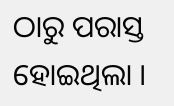ଠାରୁ ପରାସ୍ତ ହୋଇଥିଲା ।